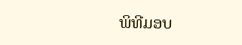ພິທີມອບ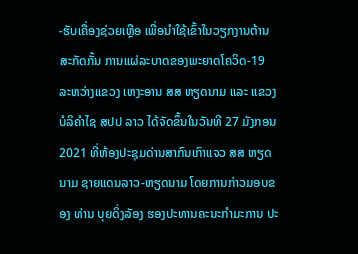-ຮັບເຄື່ອງຊ່ວຍເຫຼືອ ເພື່ອນຳໃຊ້ເຂົ້າໃນວຽກງານຕ້ານສະກັດກັ້ນ ການແຜ່ລະບາດຂອງພະຍາດໂຄວິດ-19 ລະຫວ່າງແຂວງ ເຫງະອານ ສສ ຫຽດນາມ ແລະ ແຂວງ ບໍລິຄໍາໄຊ ສປປ ລາວ ໄດ້ຈັດຂຶ້ນໃນວັນທີ 27 ມັງກອນ 2021 ທີ່ຫ້ອງປະຊຸມດ່ານສາກົນເກົາແຈວ ສສ ຫຽດນາມ ຊາຍແດນລາວ-ຫຽດນາມ ໂດຍການກ່າວມອບຂອງ ທ່ານ ບຸຍດິ່ງລັອງ ຮອງປະທານຄະນະກຳມະການ ປະ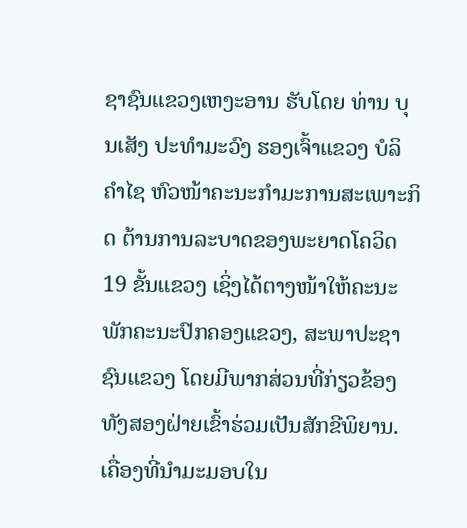ຊາຊົນແຂວງເຫງະອານ ຮັບໂດຍ ທ່ານ ບຸນເສັງ ປະທຳມະວົງ ຮອງເຈົ້າແຂວງ ບໍລິຄຳໄຊ ຫົວໜ້າຄະນະກຳມະການສະເພາະກິດ ຕ້ານການລະບາດຂອງພະຍາດໂຄວິດ 19 ຂັ້ນແຂວງ ເຊິ່ງໄດ້ຕາງໜ້າໃຫ້ຄະນະພັກຄະນະປົກຄອງແຂວງ, ສະພາປະຊາຊົນແຂວງ ໂດຍມີພາກສ່ວນທີ່ກ່ຽວຂ້ອງທັງສອງຝ່າຍເຂົ້າຮ່ວມເປັນສັກຂີພິຍານ.
ເຄື່ອງທີ່ນຳມະມອບໃນ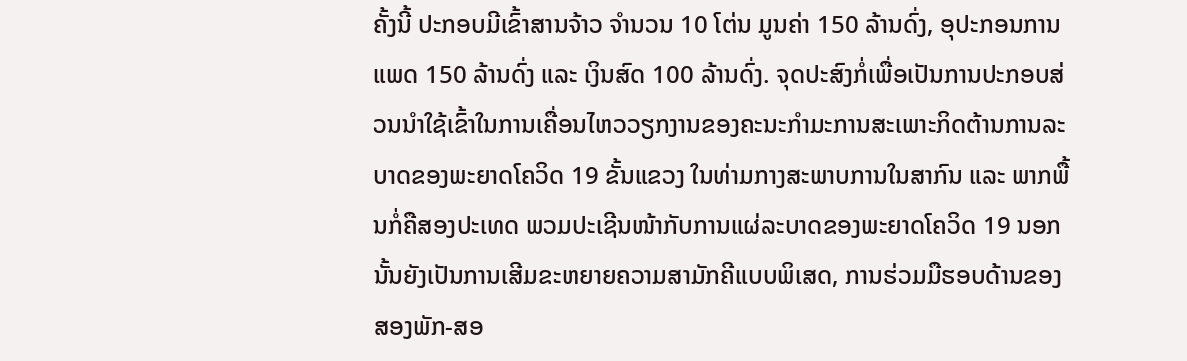ຄັ້ງນີ້ ປະກອບມີເຂົ້າສານຈ້າວ ຈຳນວນ 10 ໂຕ່ນ ມູນຄ່າ 150 ລ້ານດົ່ງ, ອຸປະກອນການແພດ 150 ລ້ານດົ່ງ ແລະ ເງິນສົດ 100 ລ້ານດົ່ງ. ຈຸດປະສົງກໍ່ເພື່ອເປັນການປະກອບສ່ວນນຳໃຊ້ເຂົ້າໃນການເຄື່ອນໄຫວວຽກງານຂອງຄະນະກຳມະການສະເພາະກິດຕ້ານການລະບາດຂອງພະຍາດໂຄວິດ 19 ຂັ້ນແຂວງ ໃນທ່າມກາງສະພາບການໃນສາກົນ ແລະ ພາກພື້ນກໍ່ຄືສອງປະເທດ ພວມປະເຊີນໜ້າກັບການແຜ່ລະບາດຂອງພະຍາດໂຄວິດ 19 ນອກນັ້ນຍັງເປັນການເສີມຂະຫຍາຍຄວາມສາມັກຄີແບບພິເສດ, ການຮ່ວມມືຮອບດ້ານຂອງສອງພັກ-ສອ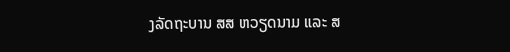ງລັດຖະບານ ສສ ຫວຽດນາມ ແລະ ສ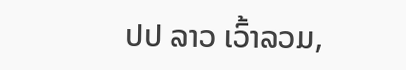ປປ ລາວ ເວົ້າລວມ,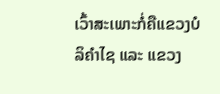ເວົ້າສະເພາະກໍ່ຄືແຂວງບໍລິຄຳໄຊ ແລະ ແຂວງ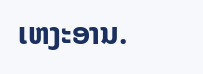ເຫງະອານ.